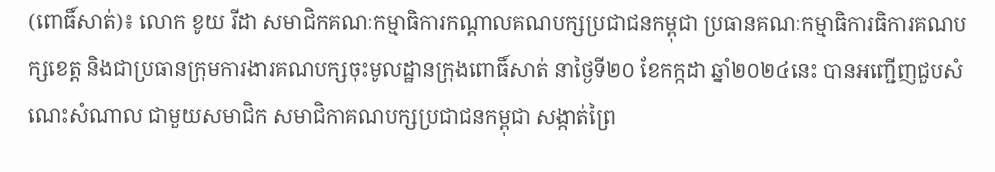(ពោធិ៍សាត់)៖ លោក ខូយ រីដា សមាជិកគណៈកម្មាធិការកណ្តាលគណបក្សប្រជាជនកម្ពុជា ប្រធានគណៈកម្មាធិការធិការគណបក្សខេត្ត និងជាប្រធានក្រុមការងារគណបក្សចុះមូលដ្ឋានក្រុងពោធិ៍សាត់ នាថ្ងៃទី២០ ខែកក្កដា ឆ្នាំ២០២៤នេះ បានអញ្ជើញជួបសំណេះសំណាល ជាមួយសមាជិក សមាជិកាគណបក្សប្រជាជនកម្ពុជា សង្កាត់ព្រៃ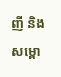ញី និងសម្ពោ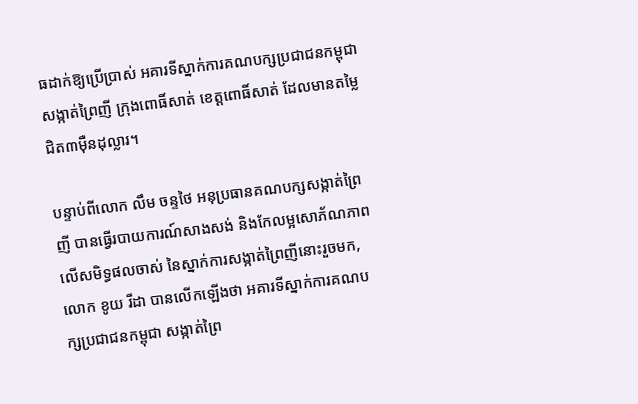ធដាក់ឱ្យប្រើប្រាស់ អគារទីស្នាក់ការគណបក្សប្រជាជនកម្ពុជា សង្កាត់ព្រៃញី ក្រុងពោធិ៍សាត់ ខេត្តពោធិ៍សាត់ ដែលមានតម្លៃជិត៣ម៉ឺនដុល្លារ។

បន្ទាប់ពីលោក លឹម ចន្ទថៃ អនុប្រធានគណបក្សសង្កាត់ព្រៃញី បានធ្វើរបាយការណ៍សាងសង់ និងកែលម្អសោភ័ណភាព លើសមិទ្ធផលចាស់ នៃស្នាក់ការសង្កាត់ព្រៃញីនោះរួចមក, លោក ខូយ រីដា បានលើកឡើងថា អគារទីស្នាក់ការគណបក្សប្រជាជនកម្ពុជា សង្កាត់ព្រៃ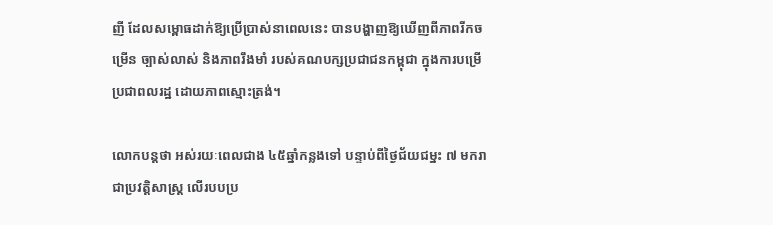ញី ដែលសម្ពោធដាក់ឱ្យប្រើប្រាស់នាពេលនេះ បានបង្ហាញឱ្យឃើញពីភាពរីកចម្រើន ច្បាស់លាស់ និងភាពរឹងមាំ របស់គណបក្សប្រជាជនកម្ពុជា ក្នុងការបម្រើប្រជាពលរដ្ឋ ដោយភាពស្មោះត្រង់។

លោកបន្តថា អស់រយៈពេលជាង ៤៥ឆ្នាំកន្លងទៅ បន្ទាប់ពីថ្ងៃជ័យជម្នះ ៧ មករា ជាប្រវត្តិសាស្ត្រ លើរបបប្រ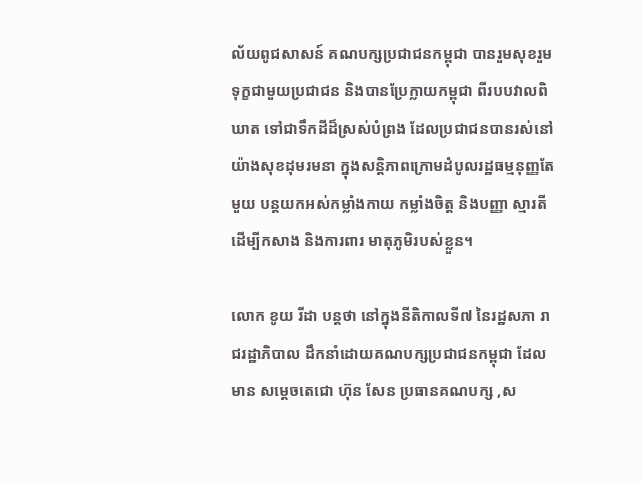ល័យពូជសាសន៍ គណបក្សប្រជាជនកម្ពុជា បានរួមសុខរួមទុក្ខជាមួយប្រជាជន និងបានប្រែក្លាយកម្ពុជា ពីរបបវាលពិឃាត ទៅជាទឹកដីដ៏ស្រស់បំព្រង ដែលប្រជាជនបានរស់នៅយ៉ាងសុខដុមរមនា ក្នុងសន្តិភាពក្រោមដំបូលរដ្ឋធម្មនុញ្ញតែមួយ បន្តយកអស់កម្លាំងកាយ កម្លាំងចិត្ត និងបញ្ញា ស្មារតី ដើម្បីកសាង និងការពារ មាតុភូមិរបស់ខ្លួន។

លោក ខូយ រីដា បន្តថា នៅក្នុងនីតិកាលទី៧ នៃរដ្ឋសភា រាជរដ្ឋាភិបាល ដឹកនាំដោយគណបក្សប្រជាជនកម្ពុជា ដែលមាន សម្ដេចតេជោ ហ៊ុន សែន ប្រធានគណបក្ស ,ស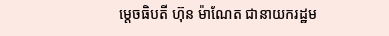ម្តេចធិបតី ហ៊ុន ម៉ាណែត ជានាយករដ្ឋម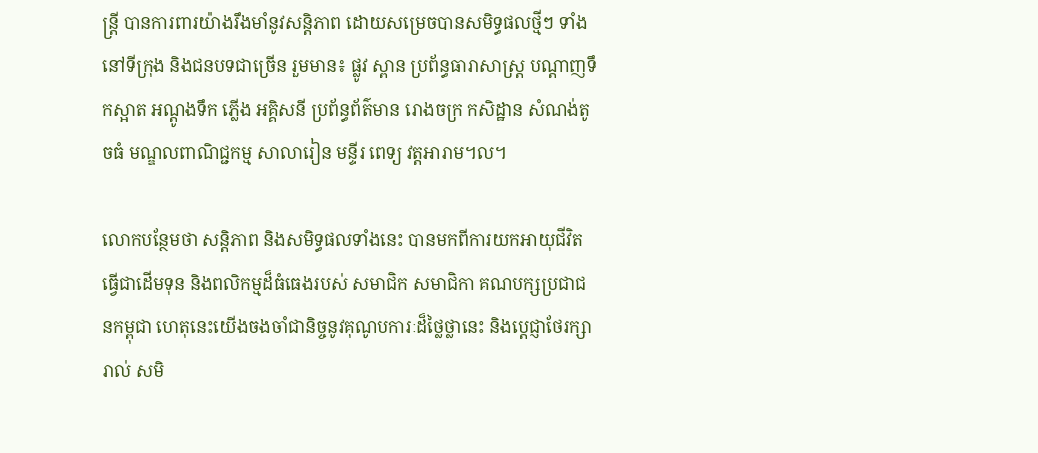ន្ត្រី បានការពារយ៉ាងរឹងមាំនូវសន្តិភាព ដោយសម្រេចបានសមិទ្ធផលថ្មីៗ ទាំងនៅទីក្រុង និងជនបទជាច្រើន រួមមាន៖ ផ្លូវ ស្ពាន ប្រព័ន្ធធារាសាស្ត្រ បណ្ដាញទឹកស្អាត អណ្ដូងទឹក ភ្លើង អគ្គិសនី ប្រព័ន្ធព័ត៌មាន រោងចក្រ កសិដ្ឋាន សំណង់តូចធំ មណ្ឌលពាណិជ្ជកម្ម សាលារៀន មន្ទីរ ពេទ្យ វត្តអារាម។ល។

លោកបន្ថែមថា សន្តិភាព និងសមិទ្ធផលទាំងនេះ បានមកពីការយកអាយុជីវិតធ្វើជាដើមទុន និងពលិកម្មដ៏ធំធេងរបស់ សមាជិក សមាជិកា គណបក្សប្រជាជនកម្ពុជា ហេតុនេះយើងចងចាំជានិច្ចនូវគុណូបការៈដ៏ថ្លៃថ្លានេះ និងប្តេជ្ញាថែរក្សា រាល់ សមិ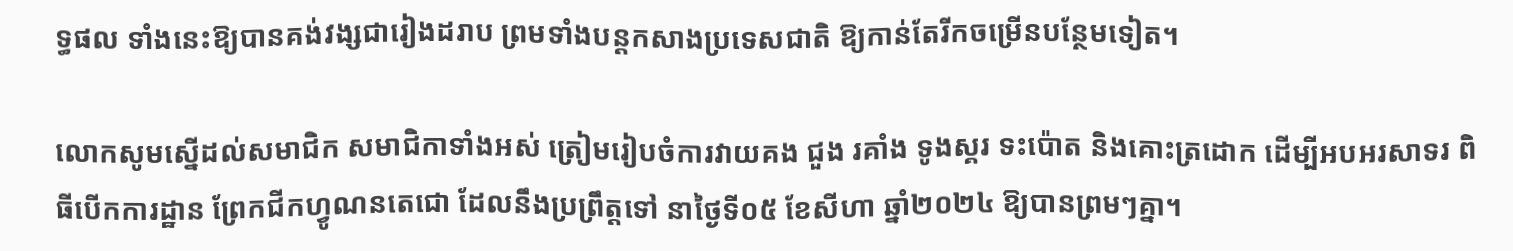ទ្ធផល ទាំងនេះឱ្យបានគង់វង្សជារៀងដរាប ព្រមទាំងបន្តកសាងប្រទេសជាតិ ឱ្យកាន់តែរីកចម្រើនបន្ថែមទៀត។

លោកសូមស្នើដល់សមាជិក សមាជិកាទាំងអស់ ត្រៀមរៀបចំការវាយគង ជួង រគាំង ទូងស្គរ ទះប៉ោត និងគោះត្រដោក ដើម្បីអបអរសាទរ ពិធីបើកការដ្ឋាន ព្រែកជីកហ្វូណនតេជោ ដែលនឹងប្រព្រឹត្តទៅ នាថ្ងៃទី០៥ ខែសីហា ឆ្នាំ២០២៤ ឱ្យបានព្រមៗគ្នា។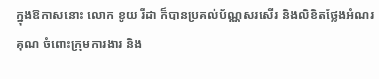ក្នុងឱកាសនោះ លោក ខូយ រីដា ក៏បានប្រគល់ប័ណ្ណសរសើរ និងលិខិតថ្លែងអំណរគុណ ចំពោះក្រុមការងារ និង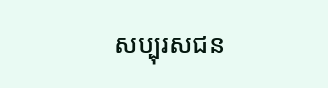សប្បុរសជន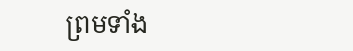ព្រមទាំង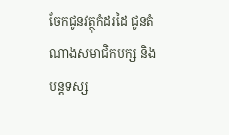ចែកជូនវត្ថុកំដរដៃ ជូនតំណាងសមាជិកបក្ស និងបន្តទស្ស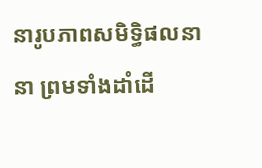នារូបភាពសមិទ្ធិផលនានា ព្រមទាំងដាំដើ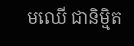មឈើ ជានិម្មិត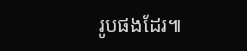រូបផងដែរ៕